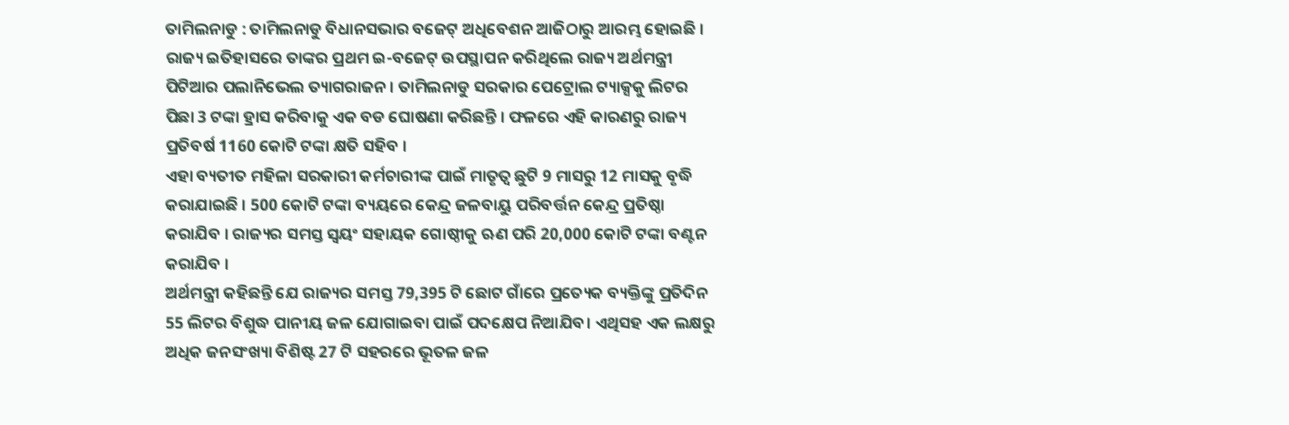ତାମିଲନାଡୁ : ତାମିଲନାଡୁ ବିଧାନସଭାର ବଜେଟ୍ ଅଧିବେଶନ ଆଜିଠାରୁ ଆରମ୍ଭ ହୋଇଛି । ରାଜ୍ୟ ଇତିହାସରେ ତାଙ୍କର ପ୍ରଥମ ଇ-ବଜେଟ୍ ଉପସ୍ଥାପନ କରିଥିଲେ ରାଜ୍ୟ ଅର୍ଥମନ୍ତ୍ରୀ ପିଟିଆର ପଲାନିଭେଲ ତ୍ୟାଗରାଜନ । ତାମିଲନାଡୁ ସରକାର ପେଟ୍ରୋଲ ଟ୍ୟାକ୍ସକୁ ଲିଟର ପିଛା 3 ଟଙ୍କା ହ୍ରାସ କରିବାକୁ ଏକ ବଡ ଘୋଷଣା କରିଛନ୍ତି । ଫଳରେ ଏହି କାରଣରୁ ରାଜ୍ୟ ପ୍ରତିବର୍ଷ 1160 କୋଟି ଟଙ୍କା କ୍ଷତି ସହିବ ।
ଏହା ବ୍ୟତୀତ ମହିଳା ସରକାରୀ କର୍ମଚାରୀଙ୍କ ପାଇଁ ମାତୃତ୍ୱ ଛୁଟି 9 ମାସରୁ 12 ମାସକୁ ବୃଦ୍ଧି କରାଯାଇଛି । 500 କୋଟି ଟଙ୍କା ବ୍ୟୟରେ କେନ୍ଦ୍ର ଜଳବାୟୁ ପରିବର୍ତ୍ତନ କେନ୍ଦ୍ର ପ୍ରତିଷ୍ଠା କରାଯିବ । ରାଜ୍ୟର ସମସ୍ତ ସ୍ୱୟଂ ସହାୟକ ଗୋଷ୍ଠୀକୁ ଋଣ ପରି 20,000 କୋଟି ଟଙ୍କା ବଣ୍ଟନ କରାଯିବ ।
ଅର୍ଥମନ୍ତ୍ରୀ କହିଛନ୍ତି ଯେ ରାଜ୍ୟର ସମସ୍ତ 79,395 ଟି ଛୋଟ ଗାଁରେ ପ୍ରତ୍ୟେକ ବ୍ୟକ୍ତିଙ୍କୁ ପ୍ରତିଦିନ 55 ଲିଟର ବିଶୁଦ୍ଧ ପାନୀୟ ଜଳ ଯୋଗାଇବା ପାଇଁ ପଦକ୍ଷେପ ନିଆଯିବ। ଏଥିସହ ଏକ ଲକ୍ଷରୁ ଅଧିକ ଜନସଂଖ୍ୟା ବିଶିଷ୍ଟ 27 ଟି ସହରରେ ଭୂତଳ ଜଳ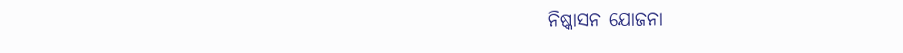ନିଷ୍କାସନ ଯୋଜନା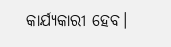କାର୍ଯ୍ୟକାରୀ ହେବ।